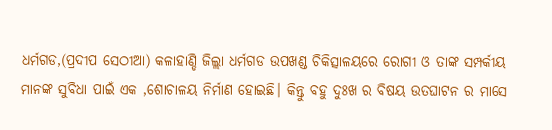ଧର୍ମଗଡ,(ପ୍ରଦୀପ ସେଠୀଆ) କଳାହାଣ୍ଡି ଜିଲ୍ଲା ଧର୍ମଗଡ ଉପଖଣ୍ଡ ଚିକିତ୍ସାଳୟରେ ରୋଗୀ ଓ ତାଙ୍କ ସମ୍ପର୍କୀୟ ମାନଙ୍କ ସୁବିଧା ପାଇଁ ଏକ ,ଶୋଚାଳୟ ନିର୍ମାଣ ହୋଇଛି। କିନ୍ତୁ ବହୁ ଦୁଃଖ ର ବିଷୟ ଉତଘାଟନ ର ମାସେ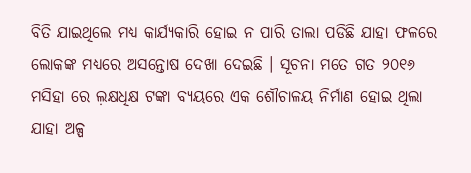ବିତି ଯାଇଥିଲେ ମଧ୍ୟ କାର୍ଯ୍ୟକାରି ହୋଇ ନ ପାରି ତାଲା ପଡିଛି ଯାହା ଫଳରେ ଲୋକଙ୍କ ମଧ୍ୟରେ ଅସନ୍ତୋଷ ଦେଖା ଦେଇଛି । ସୂଚନା ମତେ ଗତ ୨୦୧୬ ମସିହା ରେ ଲ଼କ୍ଷଧିକ୍ଷ ଟଙ୍କା ବ୍ୟୟରେ ଏକ ଶୌଚାଳୟ ନିର୍ମାଣ ହୋଇ ଥିଲା ଯାହା ଅଳ୍ପ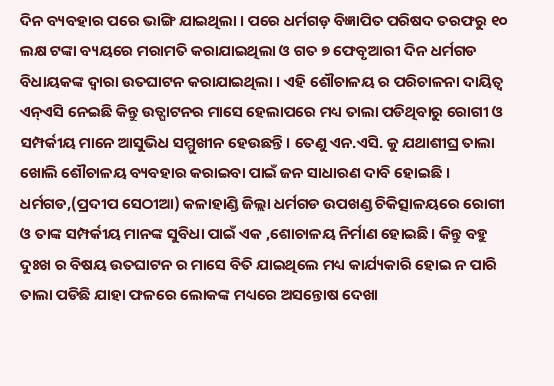ଦିନ ବ୍ୟବହାର ପରେ ଭାଙ୍ଗି ଯାଇଥିଲା । ପରେ ଧର୍ମଗଡ଼ ବିଜ୍ଞାପିତ ପରିଷଦ ତରଫରୁ ୧୦ ଲକ୍ଷ ଟଙ୍କା ବ୍ୟୟରେ ମରାମତି କରାଯାଇଥିଲା ଓ ଗତ ୭ ଫେବୃଆରୀ ଦିନ ଧର୍ମଗଡ ବିଧାୟକଙ୍କ ଦ୍ୱାରା ଉତଘାଟନ କରାଯାଇଥିଲା । ଏହି ଶୌଚାଳୟ ର ପରିଚାଳନା ଦାୟିତ୍ଵ ଏନ୍ଏସି ନେଇଛି କିନ୍ତୁ ଉତ୍ଘାଟନର ମାସେ ହେଲାପରେ ମଧ୍ୟ ତାଲା ପଡିଥିବାରୁ ରୋଗୀ ଓ ସମ୍ପର୍କୀୟ ମାନେ ଆସୁଭିଧ ସମ୍ମୁଖୀନ ହେଉଛନ୍ତି। ତେଣୁ ଏନ.ଏସି. କୁ ଯଥାଶୀଘ୍ର ତାଲା ଖୋଲି ଶୌଚାଳୟ ବ୍ୟବହାର କରାଇବା ପାଇଁ ଜନ ସାଧାରଣ ଦାବି ହୋଇଛି ।
ଧର୍ମଗଡ,(ପ୍ରଦୀପ ସେଠୀଆ) କଳାହାଣ୍ଡି ଜିଲ୍ଲା ଧର୍ମଗଡ ଉପଖଣ୍ଡ ଚିକିତ୍ସାଳୟରେ ରୋଗୀ ଓ ତାଙ୍କ ସମ୍ପର୍କୀୟ ମାନଙ୍କ ସୁବିଧା ପାଇଁ ଏକ ,ଶୋଚାଳୟ ନିର୍ମାଣ ହୋଇଛି। କିନ୍ତୁ ବହୁ ଦୁଃଖ ର ବିଷୟ ଉତଘାଟନ ର ମାସେ ବିତି ଯାଇଥିଲେ ମଧ୍ୟ କାର୍ଯ୍ୟକାରି ହୋଇ ନ ପାରି ତାଲା ପଡିଛି ଯାହା ଫଳରେ ଲୋକଙ୍କ ମଧ୍ୟରେ ଅସନ୍ତୋଷ ଦେଖା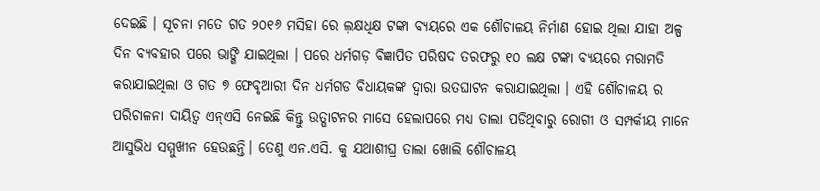ଦେଇଛି । ସୂଚନା ମତେ ଗତ ୨୦୧୬ ମସିହା ରେ ଲ଼କ୍ଷଧିକ୍ଷ ଟଙ୍କା ବ୍ୟୟରେ ଏକ ଶୌଚାଳୟ ନିର୍ମାଣ ହୋଇ ଥିଲା ଯାହା ଅଳ୍ପ ଦିନ ବ୍ୟବହାର ପରେ ଭାଙ୍ଗି ଯାଇଥିଲା । ପରେ ଧର୍ମଗଡ଼ ବିଜ୍ଞାପିତ ପରିଷଦ ତରଫରୁ ୧୦ ଲକ୍ଷ ଟଙ୍କା ବ୍ୟୟରେ ମରାମତି କରାଯାଇଥିଲା ଓ ଗତ ୭ ଫେବୃଆରୀ ଦିନ ଧର୍ମଗଡ ବିଧାୟକଙ୍କ ଦ୍ୱାରା ଉତଘାଟନ କରାଯାଇଥିଲା । ଏହି ଶୌଚାଳୟ ର ପରିଚାଳନା ଦାୟିତ୍ଵ ଏନ୍ଏସି ନେଇଛି କିନ୍ତୁ ଉତ୍ଘାଟନର ମାସେ ହେଲାପରେ ମଧ୍ୟ ତାଲା ପଡିଥିବାରୁ ରୋଗୀ ଓ ସମ୍ପର୍କୀୟ ମାନେ ଆସୁଭିଧ ସମ୍ମୁଖୀନ ହେଉଛନ୍ତି। ତେଣୁ ଏନ.ଏସି. କୁ ଯଥାଶୀଘ୍ର ତାଲା ଖୋଲି ଶୌଚାଳୟ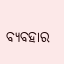ବ୍ୟବହାର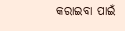କରାଇବା ପାଇଁ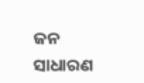ଜନ ସାଧାରଣ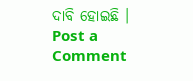ଦାବି ହୋଇଛି ।
Post a Comment